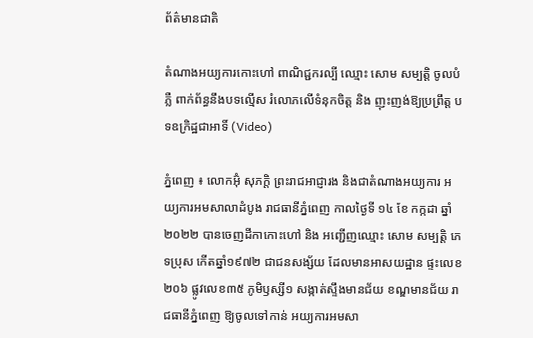ព័ត៌មានជាតិ

តំណាងអយ្យការកោះហៅ ពាណិជ្ជករល្បី ឈ្មោះ សោម សម្បត្តិ ចូលបំភ្លឺ ពាក់ព័ន្ធនឹងបទល្មើស រំលោភលើទំនុកចិត្ត និង ញុះញង់ឱ្យប្រព្រឹត្ត បទឧក្រិដ្ឋជាអាទិ៍ (Video)

ភ្នំពេញ ៖ លោកអ៊ុំ សុភក្តិ ព្រះរាជអាជ្ញារង និងជាតំណាងអយ្យការ អយ្យការអមសាលាដំបូង រាជធានីភ្នំពេញ កាលថ្ងៃទី ១៤ ខែ កក្កដា ឆ្នាំ ២០២២ បានចេញដីកាកោះហៅ និង អញ្ជើញឈ្មោះ សោម សម្បត្តិ ភេទប្រុស កើតឆ្នាំ១៩៧២ ជាជនសង្ស័យ ដែលមានអាសយដ្ឋាន ផ្ទះលេខ២០៦ ផ្លូវលេខ៣៥ ភូមិឫស្សី១ សង្កាត់ស្ទឹងមានជ័យ ខណ្ឌមានជ័យ រាជធានីភ្នំពេញ ឱ្យចូលទៅកាន់ អយ្យការអមសា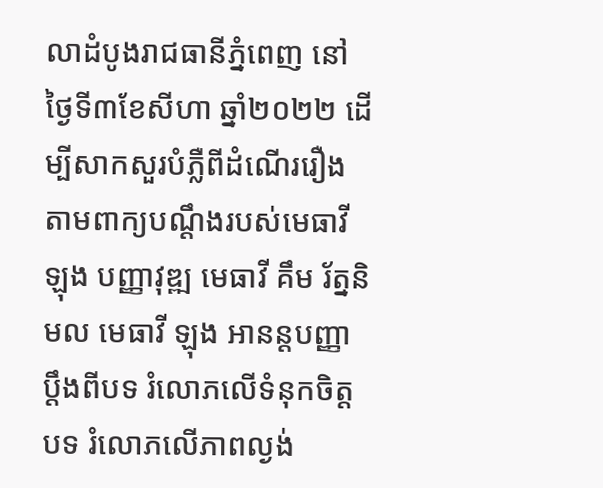លាដំបូងរាជធានីភ្នំពេញ នៅថ្ងៃទី៣ខែសីហា ឆ្នាំ២០២២ ដើម្បីសាកសួរបំភ្លឺពីដំណើររឿង តាមពាក្យបណ្ដឹងរបស់មេធាវី ឡុង បញ្ញាវុឌ្ឍ មេធាវី គឹម រ័ត្ននិមល មេធាវី ឡុង អានន្តបញ្ញា ប្តឹងពីបទ រំលោភលើទំនុកចិត្ត បទ រំលោភលើភាពល្ងង់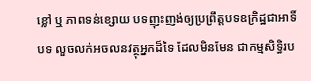ខ្លៅ ឬ ភាពទន់ខ្សោយ បទញុះញង់ឲ្យប្រព្រឹត្តបទឧក្រិដ្ឋជាអាទិ៍ បទ លួចលក់អចលនវត្ថុអ្នកដ៏ទៃ ដែលមិនមែន ជាកម្មសិទ្ធិរប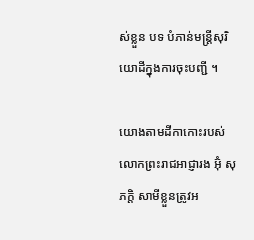ស់ខ្លួន បទ បំភាន់មន្ត្រីសុរិយោដីក្នុងការចុះបញ្ជី ។

យោងតាមដីកាកោះរបស់ លោកព្រះរាជអាជ្ញារង អ៊ុំ សុភក្តិ សាមីខ្លួនត្រូវអ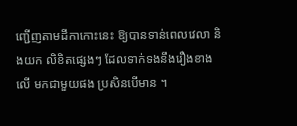ញ្ជើញតាមដីកាកោះនេះ ឱ្យបានទាន់ពេលវេលា និងយក លិខិតផ្សេងៗ ដែលទាក់ទងនឹងរឿងខាងលើ មកជាមួយផង ប្រសិនបើមាន ។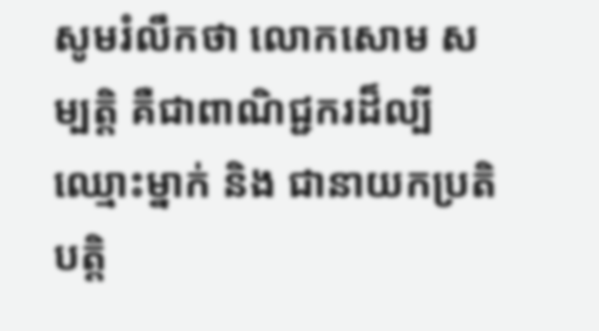សូមរំលឹកថា លោកសោម សម្បត្តិ គឺជាពាណិជ្ជករដ៏ល្បីឈ្មោះម្នាក់ និង ជានាយកប្រតិបត្តិ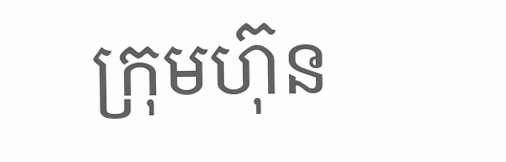ក្រុមហ៊ុន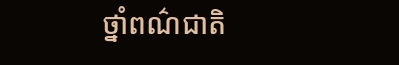ថ្នាំពណ៌ជាតិ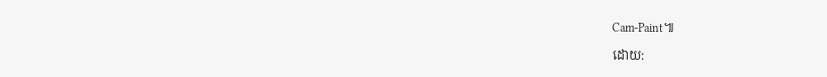Cam-Paint៕

ដោយ: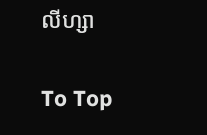លីហ្សា

To Top